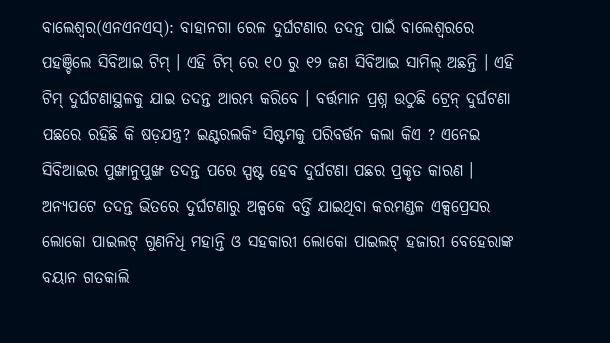ବାଲେଶ୍ୱର(ଏନଏନଏସ୍): ବାହାନଗା ରେଳ ଦୁର୍ଘଟଣାର ତଦନ୍ତ ପାଇଁ ବାଲେଶ୍ୱରରେ ପହଞ୍ଚିଲେ ସିବିଆଇ ଟିମ୍ । ଏହି ଟିମ୍ ରେ ୧୦ ରୁ ୧୨ ଜଣ ସିବିଆଇ ସାମିଲ୍ ଅଛନ୍ତି । ଏହି ଟିମ୍ ଦୁର୍ଘଟଣାସ୍ଥଳକୁ ଯାଇ ତଦନ୍ତ ଆରମ୍ଭ କରିବେ । ବର୍ତ୍ତମାନ ପ୍ରଶ୍ନ ଉଠୁଛି ଟ୍ରେନ୍ ଦୁର୍ଘଟଣା ପଛରେ ରହିଛି କି ଷଡ଼ଯନ୍ତ୍ର? ଇଣ୍ଟରଲକିଂ ସିଷ୍ଟମକୁ ପରିବର୍ତ୍ତନ କଲା କିଏ ? ଏନେଇ ସିବିଆଇର ପୁଙ୍ଖାନୁପୁଙ୍ଖ ତଦନ୍ତ ପରେ ସ୍ପଷ୍ଟ ହେବ ଦୁର୍ଘଟଣା ପଛର ପ୍ରକୃତ କାରଣ । ଅନ୍ୟପଟେ ତଦନ୍ତ ଭିତରେ ଦୁର୍ଘଟଣାରୁ ଅଳ୍ପକେ ବର୍ତ୍ତି ଯାଇଥିବା କରମଣ୍ଡଳ ଏକ୍ସପ୍ରେସର ଲୋକୋ ପାଇଲଟ୍ ଗୁଣନିଧି ମହାନ୍ତି ଓ ସହକାରୀ ଲୋକୋ ପାଇଲଟ୍ ହଜାରୀ ବେହେରାଙ୍କ ବୟାନ ଗତକାଲି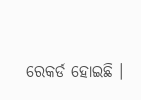ରେକର୍ଡ ହୋଇଛି ।